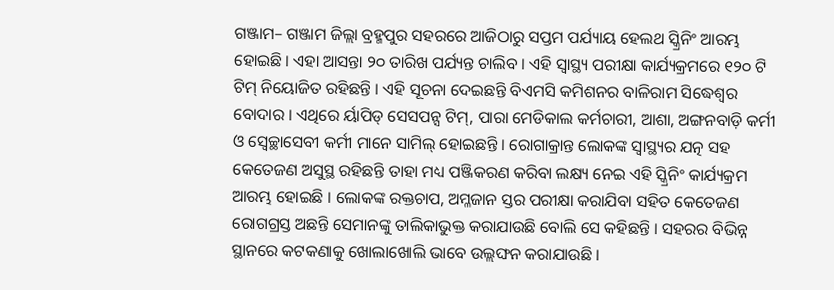ଗଞ୍ଜାମ– ଗଞ୍ଜାମ ଜିଲ୍ଲା ବ୍ରହ୍ମପୁର ସହରରେ ଆଜିଠାରୁ ସପ୍ତମ ପର୍ଯ୍ୟାୟ ହେଲଥ ସ୍କ୍ରିନିଂ ଆରମ୍ଭ ହୋଇଛି । ଏହା ଆସନ୍ତା ୨୦ ତାରିଖ ପର୍ଯ୍ୟନ୍ତ ଚାଲିବ । ଏହି ସ୍ୱାସ୍ଥ୍ୟ ପରୀକ୍ଷା କାର୍ଯ୍ୟକ୍ରମରେ ୧୨୦ ଟି ଟିମ୍ ନିୟୋଜିତ ରହିଛନ୍ତି । ଏହି ସୂଚନା ଦେଇଛନ୍ତି ବିଏମସି କମିଶନର ବାଳିରାମ ସିଦ୍ଧେଶ୍ୱର ବୋଦାର । ଏଥିରେ ର୍ୟାପିଡ୍ ସେସପନ୍ସ ଟିମ୍, ପାରା ମେଡିକାଲ କର୍ମଚାରୀ, ଆଶା, ଅଙ୍ଗନବାଡ଼ି କର୍ମୀ ଓ ସ୍ୱେଚ୍ଛାସେବୀ କର୍ମୀ ମାନେ ସାମିଲ୍ ହୋଇଛନ୍ତି । ରୋଗାକ୍ରାନ୍ତ ଲୋକଙ୍କ ସ୍ୱାସ୍ଥ୍ୟର ଯତ୍ନ ସହ କେତେଜଣ ଅସୁସ୍ଥ ରହିଛନ୍ତି ତାହା ମଧ୍ୟ ପଞ୍ଜିକରଣ କରିବା ଲକ୍ଷ୍ୟ ନେଇ ଏହି ସ୍କ୍ରିନିଂ କାର୍ଯ୍ୟକ୍ରମ ଆରମ୍ଭ ହୋଇଛି । ଲୋକଙ୍କ ରକ୍ତଚାପ, ଅମ୍ଳଜାନ ସ୍ତର ପରୀକ୍ଷା କରାଯିବା ସହିତ କେତେଜଣ ରୋଗଗ୍ରସ୍ତ ଅଛନ୍ତି ସେମାନଙ୍କୁ ତାଲିକାଭୁକ୍ତ କରାଯାଉଛି ବୋଲି ସେ କହିଛନ୍ତି । ସହରର ବିଭିନ୍ନ ସ୍ଥାନରେ କଟକଣାକୁ ଖୋଲାଖୋଲି ଭାବେ ଉଲ୍ଲଙ୍ଘନ କରାଯାଉଛି ।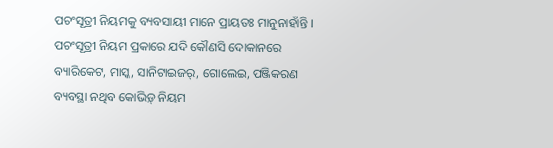ପଚଂସୂତ୍ରୀ ନିୟମକୁ ବ୍ୟବସାୟୀ ମାନେ ପ୍ରାୟତଃ ମାନୁନାହାଁନ୍ତି । ପଚଂସୂତ୍ରୀ ନିୟମ ପ୍ରକାରେ ଯଦି କୌଣସି ଦୋକାନରେ ବ୍ୟାରିକେଟ, ମାସ୍କ, ସାନିଟାଇଜର୍, ଗୋଲେଇ, ପଞ୍ଜିକରଣ ବ୍ୟବସ୍ଥା ନଥିବ କୋଭିଡ଼୍ ନିୟମ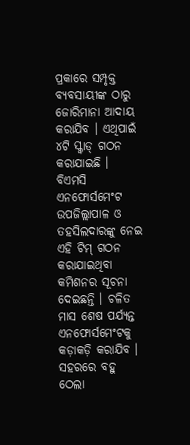ପ୍ରକାରେ ସମ୍ପୃକ୍ତ ବ୍ୟବସାୟୀଙ୍କ ଠାରୁ ଜୋରିମାନା ଆଦାୟ କରାଯିବ । ଏଥିପାଇଁ ୪ଟି ସ୍କ୍ୱାଡ୍ ଗଠନ କରାଯାଇଛି । ବିଏମସି ଏନଫୋର୍ସମେଂଟ ଉପଜିଲ୍ଲାପାଳ ଓ ତହସିଲଦାରଙ୍କୁ ନେଇ ଏହି ଟିମ୍ ଗଠନ କରାଯାଇଥିବା କମିଶନର ସୂଚନା ଦେଇଛନ୍ତି । ଚଳିତ ମାସ ଶେଷ ପର୍ଯ୍ୟନ୍ତ ଏନଫୋର୍ସମେଂଟକୁ କଡ଼ାକଡ଼ି କରାଯିବ । ସହରରେ ବହୁ ଠେଲା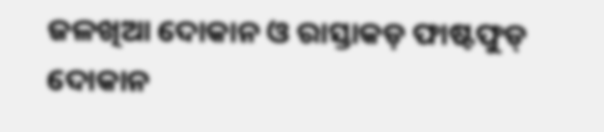ଜଳଖିଆ ଦୋକାନ ଓ ରାସ୍ତାକଡ଼ ଫାଷ୍ଟଫୁଡ୍ ଦୋକାନ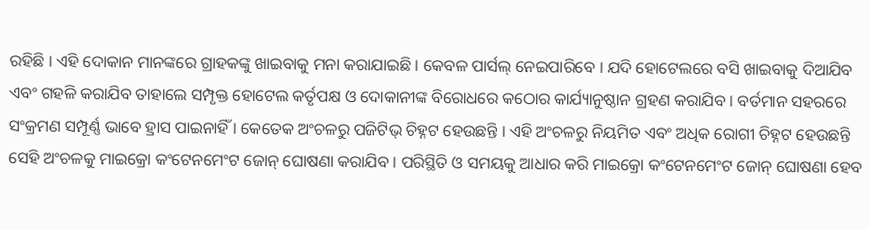ରହିଛି । ଏହି ଦୋକାନ ମାନଙ୍କରେ ଗ୍ରାହକଙ୍କୁ ଖାଇବାକୁ ମନା କରାଯାଇଛି । କେବଳ ପାର୍ସଲ୍ ନେଇପାରିବେ । ଯଦି ହୋଟେଲରେ ବସି ଖାଇବାକୁ ଦିଆଯିବ ଏବଂ ଗହଳି କରାଯିବ ତାହାଲେ ସମ୍ପୃକ୍ତ ହୋଟେଲ କର୍ତୃପକ୍ଷ ଓ ଦୋକାନୀଙ୍କ ବିରୋଧରେ କଠୋର କାର୍ଯ୍ୟାନୁଷ୍ଠାନ ଗ୍ରହଣ କରାଯିବ । ବର୍ତମାନ ସହରରେ ସଂକ୍ରମଣ ସମ୍ପୂର୍ଣ୍ଣ ଭାବେ ହ୍ରାସ ପାଇନାହିଁ । କେତେକ ଅଂଚଳରୁ ପଜିଟିଭ୍ ଚିହ୍ନଟ ହେଉଛନ୍ତି । ଏହି ଅଂଚଳରୁ ନିୟମିତ ଏବଂ ଅଧିକ ରୋଗୀ ଚିହ୍ନଟ ହେଉଛନ୍ତି ସେହି ଅଂଚଳକୁ ମାଇକ୍ରୋ କଂଟେନମେଂଟ ଜୋନ୍ ଘୋଷଣା କରାଯିବ । ପରିସ୍ଥିତି ଓ ସମୟକୁ ଆଧାର କରି ମାଇକ୍ରୋ କଂଟେନମେଂଟ ଜୋନ୍ ଘୋଷଣା ହେବ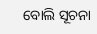ବୋଲି ସୂଚନା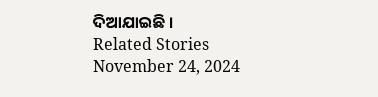ଦିଆଯାଇଛି ।
Related Stories
November 24, 2024